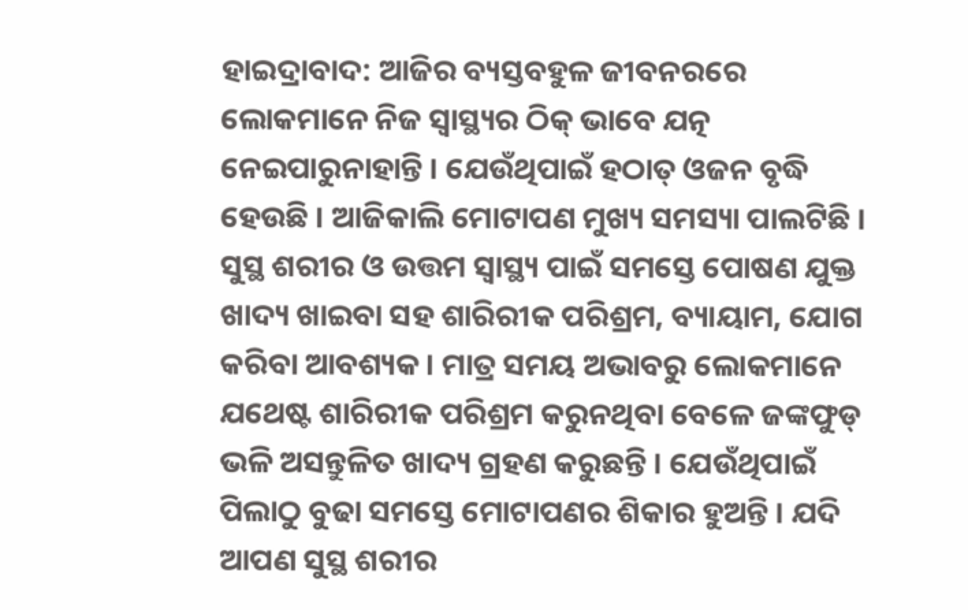ହାଇଦ୍ରାବାଦ: ଆଜିର ବ୍ୟସ୍ତବହୁଳ ଜୀବନରରେ ଲୋକମାନେ ନିଜ ସ୍ବାସ୍ଥ୍ୟର ଠିକ୍ ଭାବେ ଯତ୍ନ ନେଇପାରୁନାହାନ୍ତି । ଯେଉଁଥିପାଇଁ ହଠାତ୍ ଓଜନ ବୃଦ୍ଧି ହେଉଛି । ଆଜିକାଲି ମୋଟାପଣ ମୁଖ୍ୟ ସମସ୍ୟା ପାଲଟିଛି । ସୁସ୍ଥ ଶରୀର ଓ ଉତ୍ତମ ସ୍ବାସ୍ଥ୍ୟ ପାଇଁ ସମସ୍ତେ ପୋଷଣ ଯୁକ୍ତ ଖାଦ୍ୟ ଖାଇବା ସହ ଶାରିରୀକ ପରିଶ୍ରମ, ବ୍ୟାୟାମ, ଯୋଗ କରିବା ଆବଶ୍ୟକ । ମାତ୍ର ସମୟ ଅଭାବରୁ ଲୋକମାନେ ଯଥେଷ୍ଟ ଶାରିରୀକ ପରିଶ୍ରମ କରୁନଥିବା ବେଳେ ଜଙ୍କଫୁଡ୍ ଭଳି ଅସନ୍ତୁଳିତ ଖାଦ୍ୟ ଗ୍ରହଣ କରୁଛନ୍ତି । ଯେଉଁଥିପାଇଁ ପିଲାଠୁ ବୁଢା ସମସ୍ତେ ମୋଟାପଣର ଶିକାର ହୁଅନ୍ତି । ଯଦି ଆପଣ ସୁସ୍ଥ ଶରୀର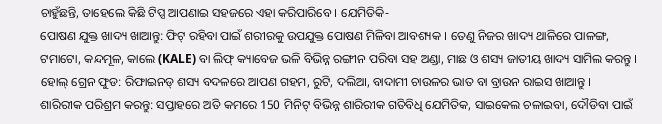ଚାହୁଁଛନ୍ତି, ତାହେଲେ କିଛି ଟିପ୍ସ ଆପଣାଇ ସହଜରେ ଏହା କରିପାରିବେ । ଯେମିତିକି-
ପୋଷଣ ଯୁକ୍ତ ଖାଦ୍ୟ ଖାଆନ୍ତୁ: ଫିଟ୍ ରହିବା ପାଇଁ ଶରୀରକୁ ଉପଯୁକ୍ତ ପୋଷଣ ମିଳିବା ଆବଶ୍ୟକ । ତେଣୁ ନିଜର ଖାଦ୍ୟ ଥାଳିରେ ପାଳଙ୍ଗ, ଟମାଟୋ, କନ୍ଦମୂଳ, କାଲେ (KALE) ବା ଲିଫ୍ କ୍ୟାବେଜ ଭଳି ବିଭିନ୍ନ ରଙ୍ଗୀନ ପରିବା ସହ ଅଣ୍ଡା, ମାଛ ଓ ଶସ୍ୟ ଜାତୀୟ ଖାଦ୍ୟ ସାମିଲ କରନ୍ତୁ ।
ହୋଲ୍ ଗ୍ରେନ ଫୁଡ: ରିଫାଇନଡ୍ ଶସ୍ୟ ବଦଳରେ ଆପଣ ଗହମ, ରୁଟି, ଦଲିଆ, ବାଦାମୀ ଚାଉଳର ଭାତ ବା ବ୍ରାଉନ ରାଇସ ଖାଆନ୍ତୁ ।
ଶାରିରୀକ ପରିଶ୍ରମ କରନ୍ତୁ: ସପ୍ତାହରେ ଅତି କମରେ 150 ମିନିଟ୍ ବିଭିନ୍ନ ଶାରିରୀକ ଗତିବିଧି ଯେମିତିକ, ସାଇକେଲ ଚଳାଇବା, ଦୌଡିବା ପାଇଁ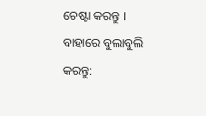ଚେଷ୍ଟା କରନ୍ତୁ ।
ବାହାରେ ବୁଲାବୁଲି କରନ୍ତୁ: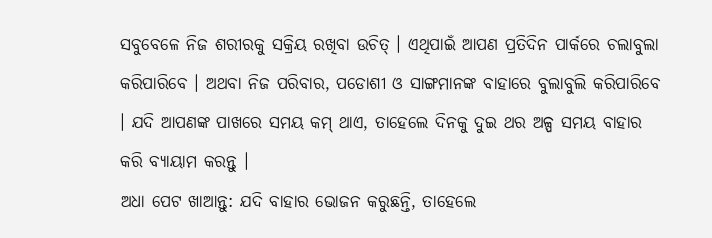ସବୁବେଳେ ନିଜ ଶରୀରକୁ ସକ୍ରିୟ ରଖିବା ଉଚିତ୍ । ଏଥିପାଇଁ ଆପଣ ପ୍ରତିଦିନ ପାର୍କରେ ଚଲାବୁଲା କରିପାରିବେ । ଅଥବା ନିଜ ପରିବାର, ପଡୋଶୀ ଓ ସାଙ୍ଗମାନଙ୍କ ବାହାରେ ବୁଲାବୁଲି କରିପାରିବେ । ଯଦି ଆପଣଙ୍କ ପାଖରେ ସମୟ କମ୍ ଥାଏ, ତାହେଲେ ଦିନକୁ ଦୁଇ ଥର ଅଳ୍ପ ସମୟ ବାହାର କରି ବ୍ୟାୟାମ କରନ୍ତୁ ।
ଅଧା ପେଟ ଖାଆନ୍ତୁ: ଯଦି ବାହାର ଭୋଜନ କରୁଛନ୍ତି, ତାହେଲେ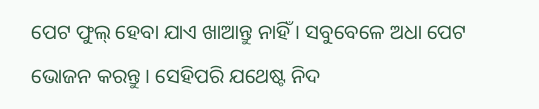ପେଟ ଫୁଲ୍ ହେବା ଯାଏ ଖାଆନ୍ତୁ ନାହିଁ । ସବୁବେଳେ ଅଧା ପେଟ ଭୋଜନ କରନ୍ତୁ । ସେହିପରି ଯଥେଷ୍ଟ ନିଦ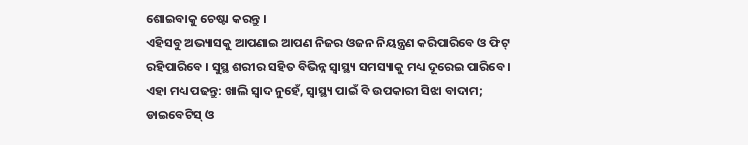ଶୋଇବାକୁ ଚେଷ୍ଟା କରନ୍ତୁ ।
ଏହିସବୁ ଅଭ୍ୟାସକୁ ଆପଣାଇ ଆପଣ ନିଜର ଓଜନ ନିୟନ୍ତ୍ରଣ କରିପାରିବେ ଓ ଫିଟ୍ ରହିପାରିବେ । ସୁସ୍ଥ ଶରୀର ସହିତ ବିଭିନ୍ନ ସ୍ବାସ୍ଥ୍ୟ ସମସ୍ୟାକୁ ମଧ୍ୟ ଦୂରେଇ ପାରିବେ ।
ଏହା ମଧ୍ୟ ପଢନ୍ତୁ: ଖାଲି ସ୍ବାଦ ନୁହେଁ, ସ୍ବାସ୍ଥ୍ୟ ପାଇଁ ବି ଉପକାରୀ ସିଝା ବାଦାମ; ଡାଇବେଟିସ୍ ଓ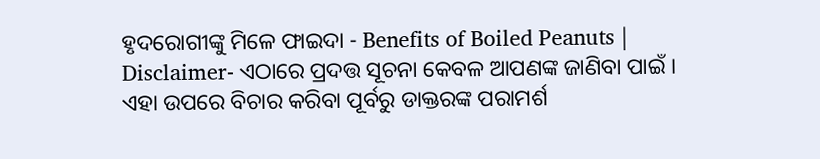ହୃଦରୋଗୀଙ୍କୁ ମିଳେ ଫାଇଦା - Benefits of Boiled Peanuts |
Disclaimer- ଏଠାରେ ପ୍ରଦତ୍ତ ସୂଚନା କେବଳ ଆପଣଙ୍କ ଜାଣିବା ପାଇଁ । ଏହା ଉପରେ ବିଚାର କରିବା ପୂର୍ବରୁ ଡାକ୍ତରଙ୍କ ପରାମର୍ଶ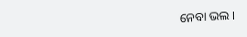ନେବା ଭଲ ।